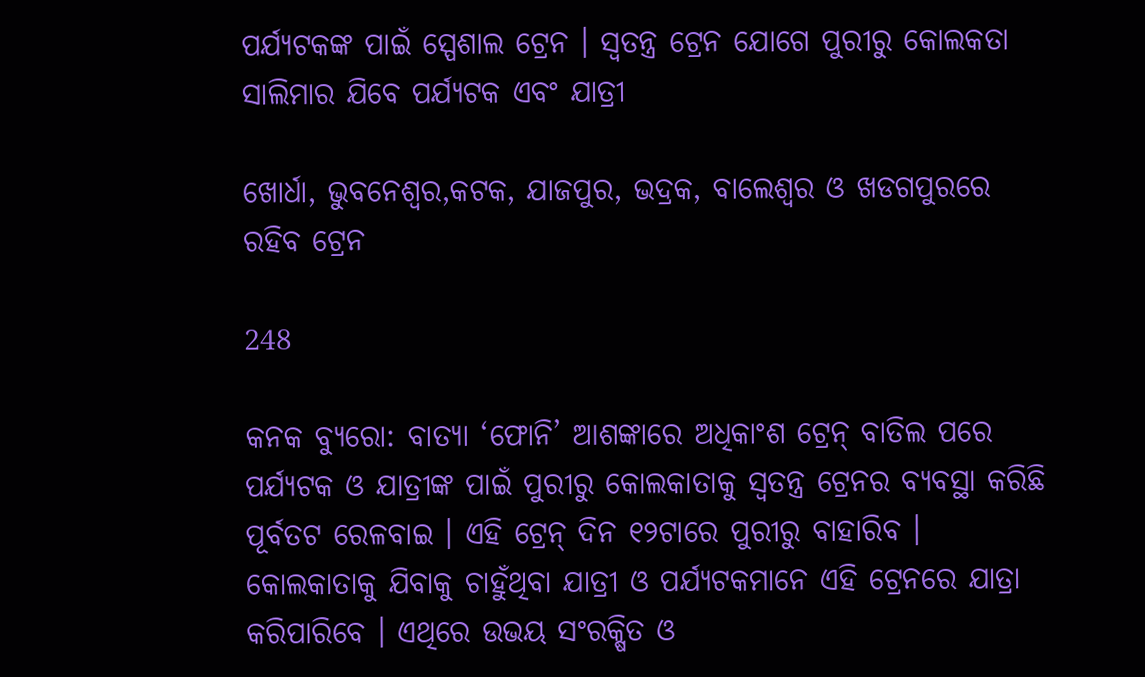ପର୍ଯ୍ୟଟକଙ୍କ ପାଇଁ ସ୍ପେଶାଲ ଟ୍ରେନ । ସ୍ୱତନ୍ତ୍ର ଟ୍ରେନ ଯୋଗେ ପୁରୀରୁ କୋଲକତା ସାଲିମାର ଯିବେ ପର୍ଯ୍ୟଟକ ଏବଂ ଯାତ୍ରୀ

ଖୋର୍ଧା, ଭୁବନେଶ୍ୱର,କଟକ, ଯାଜପୁର, ଭଦ୍ରକ, ବାଲେଶ୍ୱର ଓ ଖଡଗପୁରରେ ରହିବ ଟ୍ରେନ

248

କନକ ବ୍ୟୁରୋ: ବାତ୍ୟା ‘ଫୋନି’ ଆଶଙ୍କାରେ ଅଧିକାଂଶ ଟ୍ରେନ୍ ବାତିଲ ପରେ ପର୍ଯ୍ୟଟକ ଓ ଯାତ୍ରୀଙ୍କ ପାଇଁ ପୁରୀରୁ କୋଲକାତାକୁ ସ୍ୱତନ୍ତ୍ର ଟ୍ରେନର ବ୍ୟବସ୍ଥା କରିଛି ପୂର୍ବତଟ ରେଳବାଇ । ଏହି ଟ୍ରେନ୍ ଦିନ ୧୨ଟାରେ ପୁରୀରୁ ବାହାରିବ । କୋଲକାତାକୁ ଯିବାକୁ ଚାହୁଁଥିବା ଯାତ୍ରୀ ଓ ପର୍ଯ୍ୟଟକମାନେ ଏହି ଟ୍ରେନରେ ଯାତ୍ରା କରିପାରିବେ । ଏଥିରେ ଉଭୟ ସଂରକ୍ଷିତ ଓ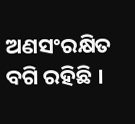ଅଣସଂରକ୍ଷିତ ବଗି ରହିଛି ।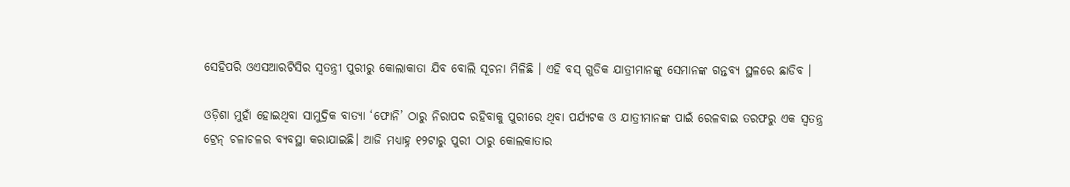ସେହିପରି ଓଏସଆରଟିସିର ସ୍ୱତନ୍ତ୍ରୀ ପୁରୀରୁ କୋଲାକାତା ଯିବ ବୋଲି ସୂଚନା ମିଳିଛି । ଏହି ବସ୍ ଗୁଡିକ ଯାତ୍ରୀମାନଙ୍କୁ ସେମାନଙ୍କ ଗନ୍ତବ୍ୟ ସ୍ଥଳରେ ଛାଡିବ ।

ଓଡ଼ିଶା ମୁହାଁ ହୋଇଥିବା ସାମୁଦ୍ରିକ ବାତ୍ୟା ‘ଫୋନି’ ଠାରୁ ନିରାପଦ ରହିବାକୁ ପୁରୀରେ ଥିବା ପର୍ଯ୍ୟଟକ ଓ ଯାତ୍ରୀମାନଙ୍କ ପାଇଁ ରେଳବାଇ ତରଫରୁ ଏକ ସ୍ୱତନ୍ତ୍ର ଟ୍ରେନ୍ ଚଳାଚଳର ବ୍ୟବସ୍ଥା କରାଯାଇଛି। ଆଜି ମଧ୍ୟାହ୍ନ ୧୨ଟାରୁ ପୁରୀ ଠାରୁ କୋଲକାତାର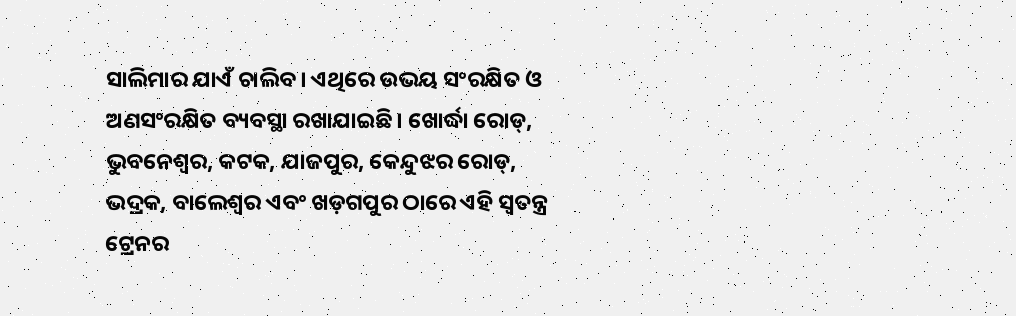ସାଲିମାର ଯାଏଁ ଚାଲିବ। ଏଥିରେ ଉଭୟ ସଂରକ୍ଷିତ ଓ ଅଣସଂରକ୍ଷିତ ବ୍ୟବସ୍ଥା ରଖାଯାଇଛି। ଖୋର୍ଦ୍ଧା ରୋଡ୍, ଭୁବନେଶ୍ୱର, କଟକ, ଯାଜପୁର, କେନ୍ଦୁଝର ରୋଡ୍, ଭଦ୍ରକ, ବାଲେଶ୍ୱର ଏବଂ ଖଡ଼ଗପୁର ଠାରେ ଏହି ସ୍ୱତନ୍ତ୍ର ଟ୍ରେନର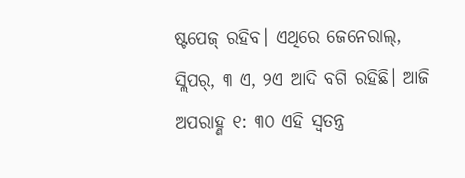ଷ୍ଟପେଜ୍ ରହିବ। ଏଥିରେ ଜେନେରାଲ୍, ସ୍ଲିପର୍, ୩ ଏ, ୨ଏ ଆଦି ବଗି ରହିଛି। ଆଜି ଅପରାହ୍ଣ ୧: ୩୦ ଏହି ସ୍ୱତନ୍ତ୍ର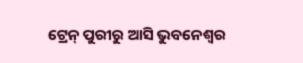ଟ୍ରେନ୍ ପୁରୀରୁ ଆସି ଭୁବନେଶ୍ୱର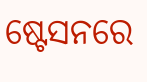ଷ୍ଟେସନରେ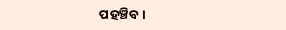ପହଞ୍ଚିବ।